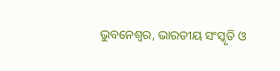ଭୁବନେଶ୍ୱର, ଭାରତୀୟ ସଂସ୍କୃତି ଓ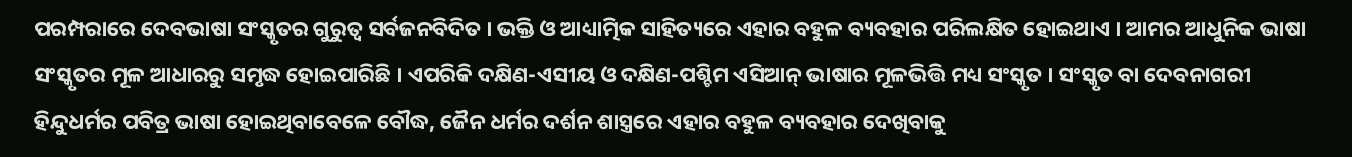ପରମ୍ପରାରେ ଦେବଭାଷା ସଂସ୍କୃତର ଗୁରୁତ୍ୱ ସର୍ବଜନବିଦିତ । ଭକ୍ତି ଓ ଆଧ୍ୟାତ୍ମିକ ସାହିତ୍ୟରେ ଏହାର ବହୁଳ ବ୍ୟବହାର ପରିଲକ୍ଷିତ ହୋଇଥାଏ । ଆମର ଆଧୁନିକ ଭାଷା ସଂସ୍କୃତର ମୂଳ ଆଧାରରୁ ସମୃଦ୍ଧ ହୋଇପାରିଛି । ଏପରିକି ଦକ୍ଷିଣ-ଏସୀୟ ଓ ଦକ୍ଷିଣ-ପଶ୍ଚିମ ଏସିଆନ୍ ଭାଷାର ମୂଳଭିତ୍ତି ମଧ୍ୟ ସଂସ୍କୃତ । ସଂସ୍କୃତ ବା ଦେବନାଗରୀ ହିନ୍ଦୁଧର୍ମର ପବିତ୍ର ଭାଷା ହୋଇଥିବାବେଳେ ବୌଦ୍ଧ, ଜୈନ ଧର୍ମର ଦର୍ଶନ ଶାସ୍ତ୍ରରେ ଏହାର ବହୁଳ ବ୍ୟବହାର ଦେଖିବାକୁ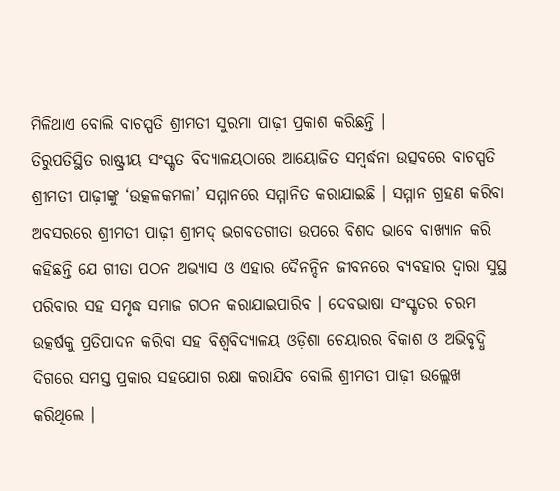ମିଳିଥାଏ ବୋଲି ବାଚସ୍ପତି ଶ୍ରୀମତୀ ସୁରମା ପାଢ଼ୀ ପ୍ରକାଶ କରିଛନ୍ତି ।
ତିରୁପତିସ୍ଥିତ ରାଷ୍ଟ୍ରୀୟ ସଂସ୍କୃତ ବିଦ୍ୟାଳୟଠାରେ ଆୟୋଜିତ ସମ୍ବର୍ଦ୍ଧନା ଉତ୍ସବରେ ବାଚସ୍ପତି ଶ୍ରୀମତୀ ପାଢ଼ୀଙ୍କୁ ‘ଉତ୍କଳକମଳା’ ସମ୍ମାନରେ ସମ୍ମାନିତ କରାଯାଇଛି । ସମ୍ମାନ ଗ୍ରହଣ କରିବା ଅବସରରେ ଶ୍ରୀମତୀ ପାଢ଼ୀ ଶ୍ରୀମଦ୍ ଭଗବତଗୀତା ଉପରେ ବିଶଦ ଭାବେ ବାଖ୍ୟାନ କରି କହିଛନ୍ତି ଯେ ଗୀତା ପଠନ ଅଭ୍ୟାସ ଓ ଏହାର ଦୈନନ୍ଦିନ ଜୀବନରେ ବ୍ୟବହାର ଦ୍ୱାରା ସୁସ୍ଥ ପରିବାର ସହ ସମୃଦ୍ଧ ସମାଜ ଗଠନ କରାଯାଇପାରିବ । ଦେବଭାଷା ସଂସ୍କୃତର ଚରମ ଉତ୍କର୍ଷକୁ ପ୍ରତିପାଦନ କରିବା ସହ ବିଶ୍ୱବିଦ୍ୟାଳୟ ଓଡ଼ିଶା ଚେୟାରର ବିକାଶ ଓ ଅଭିବୃଦ୍ଧି ଦିଗରେ ସମସ୍ତ ପ୍ରକାର ସହଯୋଗ ରକ୍ଷା କରାଯିବ ବୋଲି ଶ୍ରୀମତୀ ପାଢ଼ୀ ଉଲ୍ଲେଖ କରିଥିଲେ ।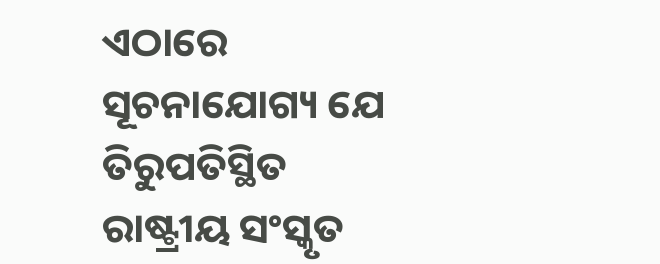ଏଠାରେ ସୂଚନାଯୋଗ୍ୟ ଯେ ତିରୁପତିସ୍ଥିତ ରାଷ୍ଟ୍ରୀୟ ସଂସ୍କୃତ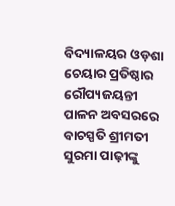ବିଦ୍ୟାଳୟର ଓଡ଼ଶା ଚେୟାର ପ୍ରତିଷ୍ଠାର ରୌପ୍ୟଜୟନ୍ତୀ ପାଳନ ଅବସରରେ ବାଚସ୍ପତି ଶ୍ରୀମତୀ ସୁରମା ପାଢ଼ୀଙ୍କୁ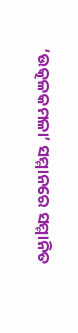‘ଉତ୍କଳକମଳା’ ସମ୍ମାନରେ ସମ୍ମାନିତ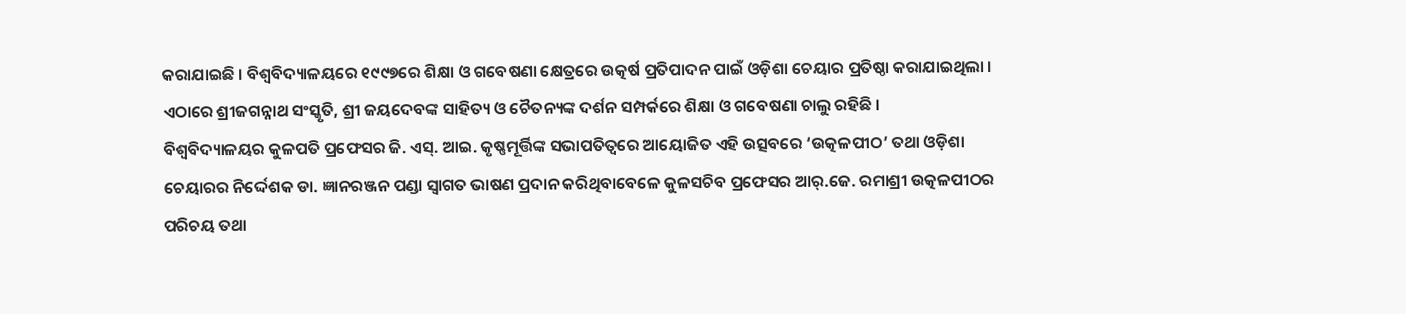କରାଯାଇଛି । ବିଶ୍ୱବିଦ୍ୟାଳୟରେ ୧୯୯୭ରେ ଶିକ୍ଷା ଓ ଗବେଷଣା କ୍ଷେତ୍ରରେ ଉତ୍କର୍ଷ ପ୍ରତିପାଦନ ପାଇଁ ଓଡ଼ିଶା ଚେୟାର ପ୍ରତିଷ୍ଠା କରାଯାଇଥିଲା । ଏଠାରେ ଶ୍ରୀଜଗନ୍ନାଥ ସଂସ୍କୃତି, ଶ୍ରୀ ଜୟଦେବଙ୍କ ସାହିତ୍ୟ ଓ ଚୈତନ୍ୟଙ୍କ ଦର୍ଶନ ସମ୍ପର୍କରେ ଶିକ୍ଷା ଓ ଗବେଷଣା ଚାଲୁ ରହିଛି ।
ବିଶ୍ୱବିଦ୍ୟାଳୟର କୁଳପତି ପ୍ରଫେସର ଜି. ଏସ୍. ଆଇ. କୃଷ୍ଣମୂର୍ତ୍ତିଙ୍କ ସଭାପତିତ୍ୱରେ ଆୟୋଜିତ ଏହି ଉତ୍ସବରେ ‘ଉତ୍କଳପୀଠ’ ତଥା ଓଡ଼ିଶା ଚେୟାରର ନିର୍ଦ୍ଦେଶକ ଡା. ଜ୍ଞାନରଞ୍ଜନ ପଣ୍ଡା ସ୍ୱାଗତ ଭାଷଣ ପ୍ରଦାନ କରିଥିବାବେଳେ କୁଳସଚିବ ପ୍ରଫେସର ଆର୍.ଜେ. ରମାଶ୍ରୀ ଉତ୍କଳପୀଠର ପରିଚୟ ତଥା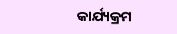କାର୍ଯ୍ୟକ୍ରମ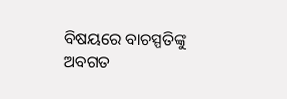ବିଷୟରେ ବାଚସ୍ପତିଙ୍କୁ ଅବଗତ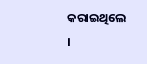କରାଇଥିଲେ ।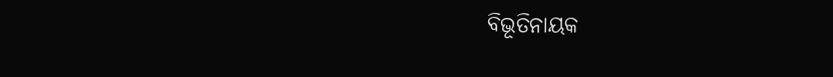ବିଭୂତିନାୟକ